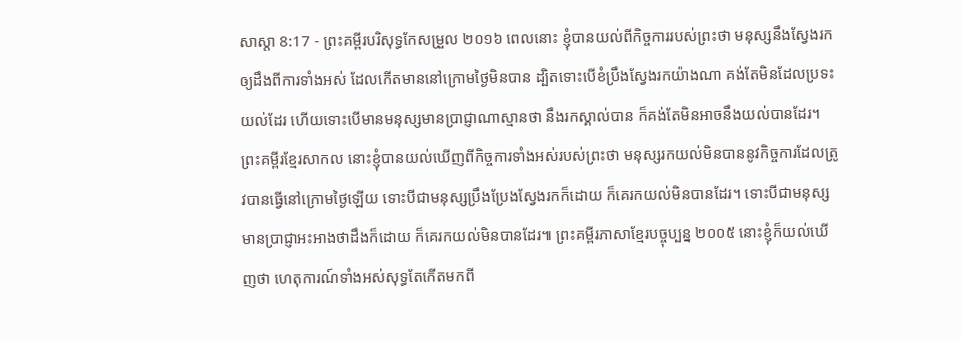សាស្តា 8:17 - ព្រះគម្ពីរបរិសុទ្ធកែសម្រួល ២០១៦ ពេលនោះ ខ្ញុំបានយល់ពីកិច្ចការរបស់ព្រះថា មនុស្សនឹងស្វែងរកឲ្យដឹងពីការទាំងអស់ ដែលកើតមាននៅក្រោមថ្ងៃមិនបាន ដ្បិតទោះបើខំប្រឹងស្វែងរកយ៉ាងណា គង់តែមិនដែលប្រទះយល់ដែរ ហើយទោះបើមានមនុស្សមានប្រាជ្ញាណាស្មានថា នឹងរកស្គាល់បាន ក៏គង់តែមិនអាចនឹងយល់បានដែរ។ ព្រះគម្ពីរខ្មែរសាកល នោះខ្ញុំបានយល់ឃើញពីកិច្ចការទាំងអស់របស់ព្រះថា មនុស្សរកយល់មិនបាននូវកិច្ចការដែលត្រូវបានធ្វើនៅក្រោមថ្ងៃឡើយ ទោះបីជាមនុស្សប្រឹងប្រែងស្វែងរកក៏ដោយ ក៏គេរកយល់មិនបានដែរ។ ទោះបីជាមនុស្សមានប្រាជ្ញាអះអាងថាដឹងក៏ដោយ ក៏គេរកយល់មិនបានដែរ៕ ព្រះគម្ពីរភាសាខ្មែរបច្ចុប្បន្ន ២០០៥ នោះខ្ញុំក៏យល់ឃើញថា ហេតុការណ៍ទាំងអស់សុទ្ធតែកើតមកពី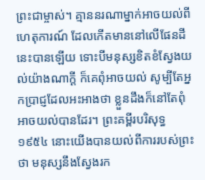ព្រះជាម្ចាស់។ គ្មាននរណាម្នាក់អាចយល់ពីហេតុការណ៍ ដែលកើតមាននៅលើផែនដីនេះបានឡើយ ទោះបីមនុស្សខិតខំស្វែងយល់យ៉ាងណាក្ដី ក៏គេពុំអាចយល់ សូម្បីតែអ្នកប្រាជ្ញដែលអះអាងថា ខ្លួនដឹងក៏នៅតែពុំអាចយល់បានដែរ។ ព្រះគម្ពីរបរិសុទ្ធ ១៩៥៤ នោះយើងបានយល់ពីការរបស់ព្រះថា មនុស្សនឹងស្វែងរក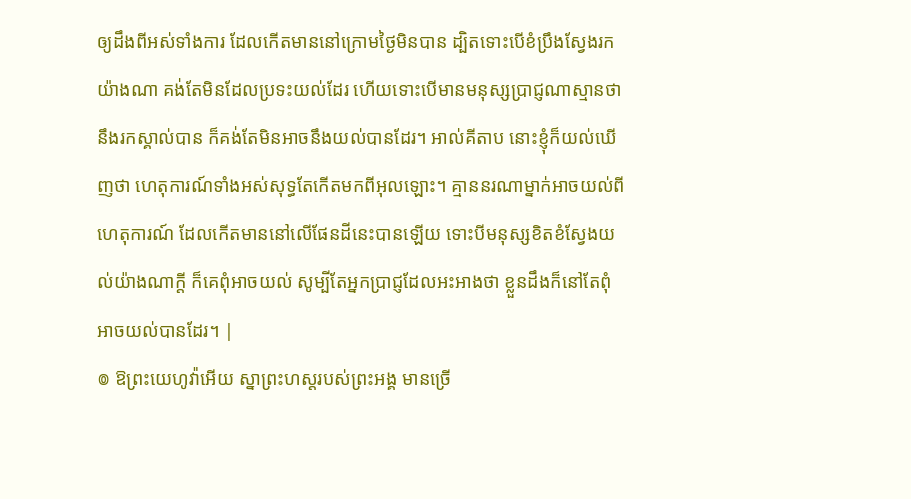ឲ្យដឹងពីអស់ទាំងការ ដែលកើតមាននៅក្រោមថ្ងៃមិនបាន ដ្បិតទោះបើខំប្រឹងស្វែងរកយ៉ាងណា គង់តែមិនដែលប្រទះយល់ដែរ ហើយទោះបើមានមនុស្សប្រាជ្ញណាស្មានថា នឹងរកស្គាល់បាន ក៏គង់តែមិនអាចនឹងយល់បានដែរ។ អាល់គីតាប នោះខ្ញុំក៏យល់ឃើញថា ហេតុការណ៍ទាំងអស់សុទ្ធតែកើតមកពីអុលឡោះ។ គ្មាននរណាម្នាក់អាចយល់ពីហេតុការណ៍ ដែលកើតមាននៅលើផែនដីនេះបានឡើយ ទោះបីមនុស្សខិតខំស្វែងយល់យ៉ាងណាក្តី ក៏គេពុំអាចយល់ សូម្បីតែអ្នកប្រាជ្ញដែលអះអាងថា ខ្លួនដឹងក៏នៅតែពុំអាចយល់បានដែរ។ |
៙ ឱព្រះយេហូវ៉ាអើយ ស្នាព្រះហស្តរបស់ព្រះអង្គ មានច្រើ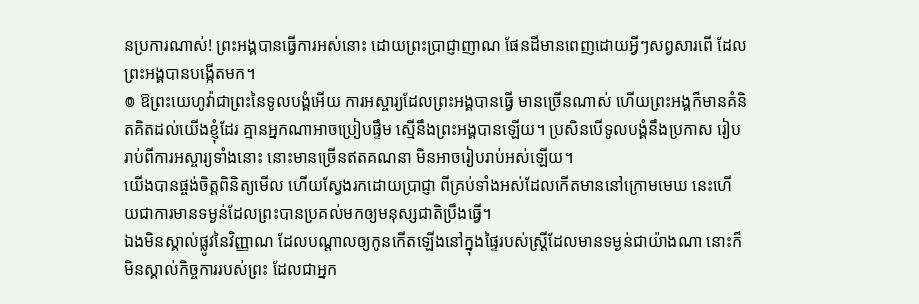នប្រការណាស់! ព្រះអង្គបានធ្វើការអស់នោះ ដោយព្រះប្រាជ្ញាញាណ ផែនដីមានពេញដោយអ្វីៗសព្វសារពើ ដែលព្រះអង្គបានបង្កើតមក។
៙ ឱព្រះយេហូវ៉ាជាព្រះនៃទូលបង្គំអើយ ការអស្ចារ្យដែលព្រះអង្គបានធ្វើ មានច្រើនណាស់ ហើយព្រះអង្គក៏មានគំនិតគិតដល់យើងខ្ញុំដែរ គ្មានអ្នកណាអាចប្រៀបផ្ទឹម ស្មើនឹងព្រះអង្គបានឡើយ។ ប្រសិនបើទូលបង្គំនឹងប្រកាស រៀបរាប់ពីការអស្ចារ្យទាំងនោះ នោះមានច្រើនឥតគណនា មិនអាចរៀបរាប់អស់ឡើយ។
យើងបានផ្ចង់ចិត្តពិនិត្យមើល ហើយស្វែងរកដោយប្រាជ្ញា ពីគ្រប់ទាំងអស់ដែលកើតមាននៅក្រោមមេឃ នេះហើយជាការមានទម្ងន់ដែលព្រះបានប្រគល់មកឲ្យមនុស្សជាតិប្រឹងធ្វើ។
ឯងមិនស្គាល់ផ្លូវនៃវិញ្ញាណ ដែលបណ្ដាលឲ្យកូនកើតឡើងនៅក្នុងផ្ទៃរបស់ស្ត្រីដែលមានទម្ងន់ជាយ៉ាងណា នោះក៏មិនស្គាល់កិច្ចការរបស់ព្រះ ដែលជាអ្នក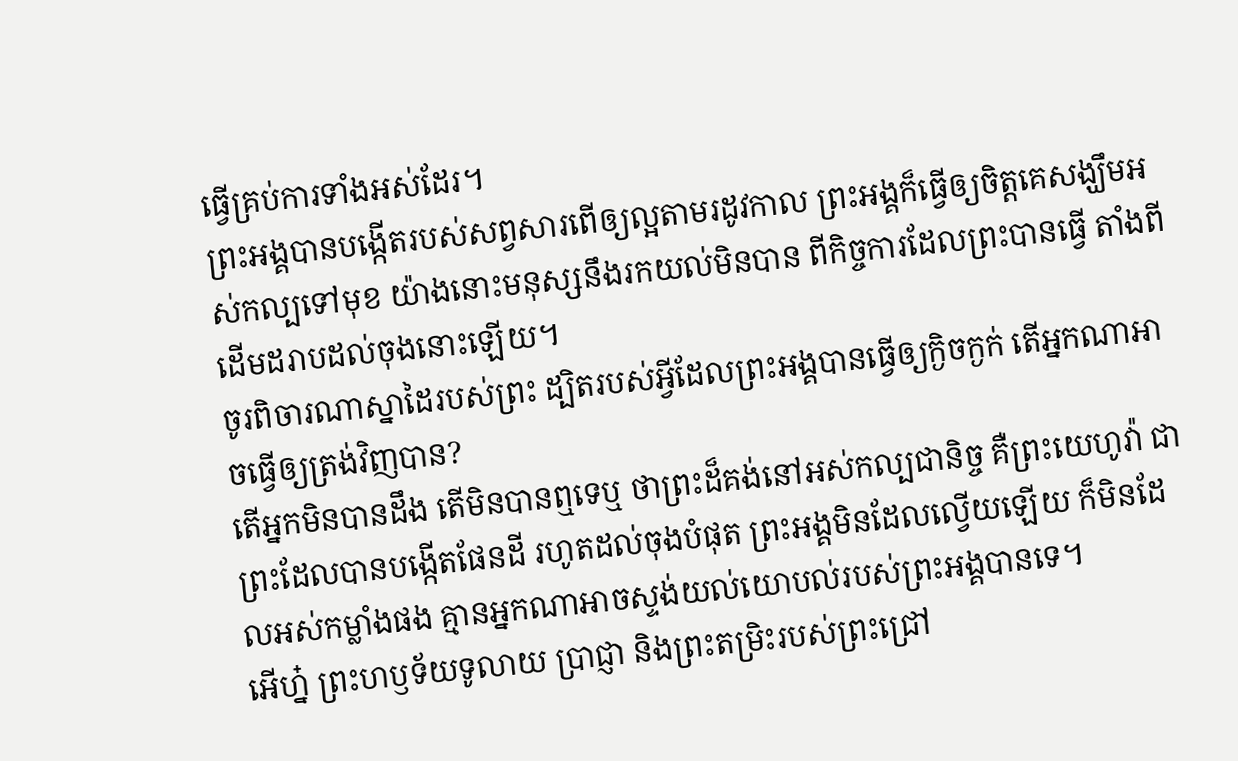ធ្វើគ្រប់ការទាំងអស់ដែរ។
ព្រះអង្គបានបង្កើតរបស់សព្វសារពើឲ្យល្អតាមរដូវកាល ព្រះអង្គក៏ធ្វើឲ្យចិត្តគេសង្ឃឹមអស់កល្បទៅមុខ យ៉ាងនោះមនុស្សនឹងរកយល់មិនបាន ពីកិច្ចការដែលព្រះបានធ្វើ តាំងពីដើមដរាបដល់ចុងនោះឡើយ។
ចូរពិចារណាស្នាដៃរបស់ព្រះ ដ្បិតរបស់អ្វីដែលព្រះអង្គបានធ្វើឲ្យក្ងិចក្ងក់ តើអ្នកណាអាចធ្វើឲ្យត្រង់វិញបាន?
តើអ្នកមិនបានដឹង តើមិនបានឮទេឬ ថាព្រះដ៏គង់នៅអស់កល្បជានិច្ច គឺព្រះយេហូវ៉ា ជាព្រះដែលបានបង្កើតផែនដី រហូតដល់ចុងបំផុត ព្រះអង្គមិនដែលល្វើយឡើយ ក៏មិនដែលអស់កម្លាំងផង គ្មានអ្នកណាអាចស្ទង់យល់យោបល់របស់ព្រះអង្គបានទេ។
អើហ្ន៎ ព្រះហឫទ័យទូលាយ ប្រាជ្ញា និងព្រះតម្រិះរបស់ព្រះជ្រៅ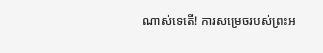ណាស់ទេតើ! ការសម្រេចរបស់ព្រះអ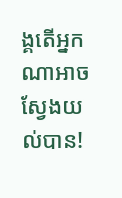ង្គតើអ្នកណាអាចស្វែងយល់បាន!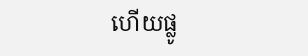ហើយផ្លូ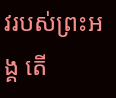វរបស់ព្រះអង្គ តើ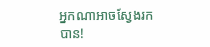អ្នកណាអាចស្វែងរកបាន!